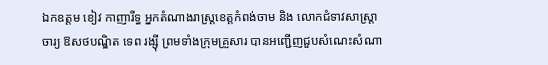ឯកឧត្តម ខៀវ កាញារីទ្ធ អ្នកតំណាងរាស្រ្តខេត្តកំពង់ចាម និង លោកជំទាវសាស្ត្រាចារ្យ ឱសថបណ្ឌិត ទេព រង្សុី ព្រមទាំងក្រុមគ្រួសារ បានអញ្ជើញជួបសំណេះសំណា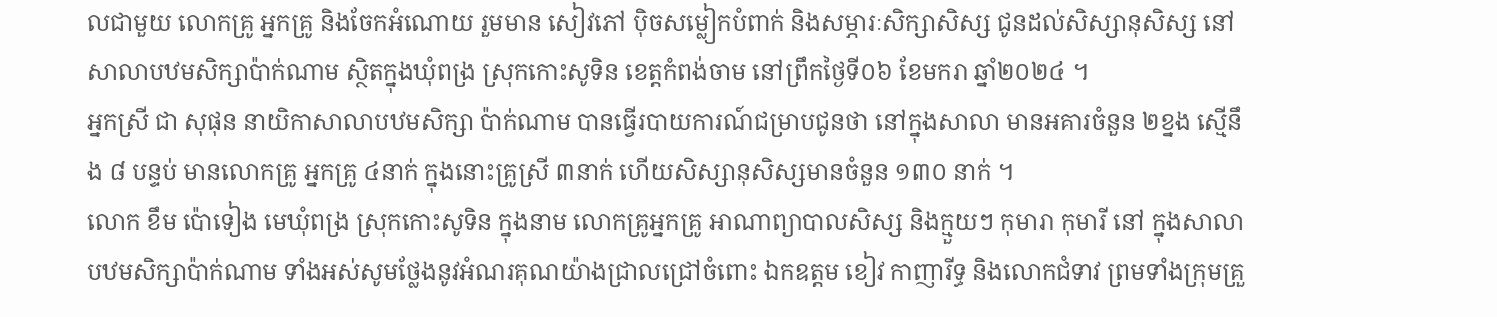លជាមួយ លោកគ្រូ អ្នកគ្រូ និងចែកអំណោយ រួមមាន សៀវភៅ បុិចសម្លៀកបំពាក់ និងសម្ភារៈសិក្សាសិស្ស ជូនដល់សិស្សានុសិស្ស នៅសាលាបឋមសិក្សាប៉ាក់ណាម ស្ថិតក្នុងឃុំពង្រ ស្រុកកោះសូទិន ខេត្តកំពង់ចាម នៅព្រឹកថ្ងៃទី០៦ ខែមករា ឆ្នាំ២០២៤ ។
អ្នកស្រី ជា សុផុន នាយិកាសាលាបឋមសិក្សា ប៉ាក់ណាម បានធ្វើរបាយការណ៍ជម្រាបជូនថា នៅក្នុងសាលា មានអគារចំនួន ២ខ្នង ស្មើនឹង ៨ បន្ទប់ មានលោកគ្រូ អ្នកគ្រូ ៤នាក់ ក្នុងនោះគ្រូស្រី ៣នាក់ ហើយសិស្សានុសិស្សមានចំនួន ១៣០ នាក់ ។
លោក ខឹម ប៉ោទៀង មេឃុំពង្រ ស្រុកកោះសូទិន ក្នុងនាម លោកគ្រូអ្នកគ្រូ អាណាព្យាបាលសិស្ស និងក្មួយៗ កុមារា កុមារី នៅ ក្នុងសាលាបឋមសិក្សាប៉ាក់ណាម ទាំងអស់សូមថ្លែងនូវអំណរគុណយ៉ាងជ្រាលជ្រៅចំពោះ ឯកឧត្តម ខៀវ កាញារីទ្ធ និងលោកជំទាវ ព្រមទាំងក្រុមគ្រួ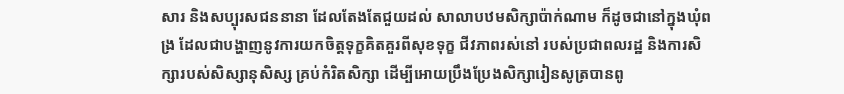សារ និងសប្បុរសជននានា ដែលតែងតែជួយដល់ សាលាបឋមសិក្សាប៉ាក់ណាម ក៏ដូចជានៅក្នុងឃុំពង្រ ដែលជាបង្ហាញនូវការយកចិត្តទុក្ខគិតគួរពីសុខទុក្ខ ជីវភាពរស់នៅ របស់ប្រជាពលរដ្ឋ និងការសិក្សារបស់សិស្សានុសិស្ស គ្រប់កំរិតសិក្សា ដើម្បីអោយប្រឹងប្រែងសិក្សារៀនសូត្របានពូ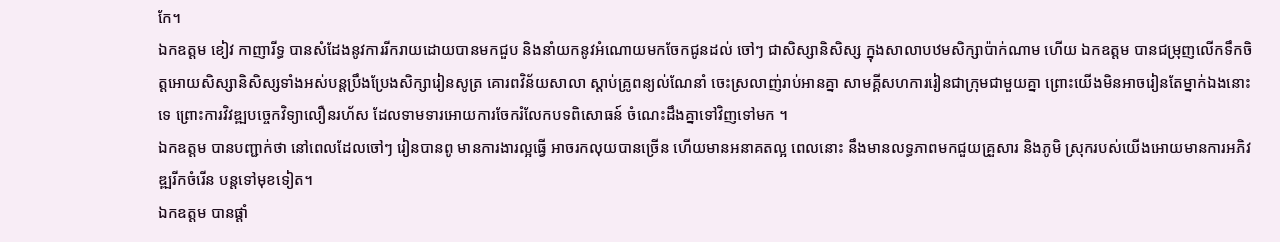កែ។
ឯកឧត្តម ខៀវ កាញារីទ្ធ បានសំដែងនូវការរីករាយដោយបានមកជួប និងនាំយកនូវអំណោយមកចែកជូនដល់ ចៅៗ ជាសិស្សានិសិស្ស ក្នុងសាលាបឋមសិក្សាប៉ាក់ណាម ហើយ ឯកឧត្តម បានជម្រុញលើកទឹកចិត្តអោយសិស្សានិសិស្សទាំងអស់បន្តប្រឹងប្រែងសិក្សារៀនសូត្រ គោរពវិន័យសាលា ស្តាប់គ្រូពន្យល់ណែនាំ ចេះស្រលាញ់រាប់អានគ្នា សាមគ្គីសហការរៀនជាក្រុមជាមួយគ្នា ព្រោះយើងមិនអាចរៀនតែម្នាក់ឯងនោះទេ ព្រោះការវិវឌ្ឍបច្ចេកវិទ្យាលឿនរហ័ស ដែលទាមទារអោយការចែករំលែកបទពិសោធន៍ ចំណេះដឹងគ្នាទៅវិញទៅមក ។
ឯកឧត្តម បានបញ្ជាក់ថា នៅពេលដែលចៅៗ រៀនបានពូ មានការងារល្អធ្វើ អាចរកលុយបានច្រើន ហើយមានអនាគតល្អ ពេលនោះ នឹងមានលទ្ធភាពមកជួយគ្រួសារ និងភូមិ ស្រុករបស់យើងអោយមានការអភិវឌ្ឍរីកចំរើន បន្តទៅមុខទៀត។
ឯកឧត្តម បានផ្តាំ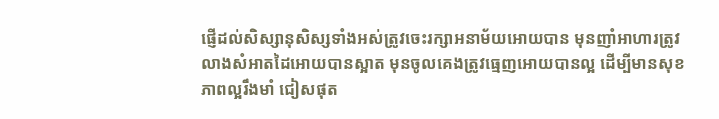ផ្ញើដល់សិស្សានុសិស្សទាំងអស់ត្រូវចេះរក្សាអនាម័យអោយបាន មុនញាំអាហារត្រូវលាងសំអាតដៃអោយបានស្អាត មុនចូលគេងត្រូវធ្មេញអោយបានល្អ ដើម្បីមានសុខភាពល្អរឹងមាំ ជៀសផុត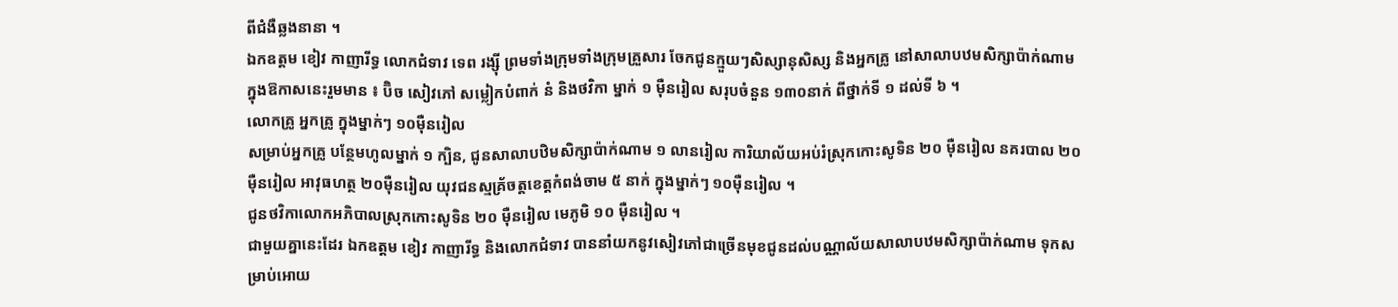ពីជំងឺឆ្លងនានា ។
ឯកឧត្តម ខៀវ កាញារីទ្ធ លោកជំទាវ ទេព រង្សុី ព្រមទាំងក្រុមទាំងក្រុមគ្រួសារ ចែកជូនក្មួយៗសិស្សានុសិស្ស និងអ្នកគ្រូ នៅសាលាបឋមសិក្សាប៉ាក់ណាម ក្នុងឱកាសនេះរួមមាន ៖ ប៊ិច សៀវភៅ សម្លៀកបំពាក់ នំ និងថវិកា ម្នាក់ ១ មុឺនរៀល សរុបចំនួន ១៣០នាក់ ពីថ្នាក់ទី ១ ដល់ទី ៦ ។
លោកគ្រូ អ្នកគ្រូ ក្នុងម្នាក់ៗ ១០ម៉ឺនរៀល
សម្រាប់អ្នកគ្រូ បន្ថែមហូលម្នាក់ ១ ក្បិន, ជូនសាលាបឋិមសិក្សាប៉ាក់ណាម ១ លានរៀល ការិយាល័យអប់រំស្រុកកោះសូទិន ២០ មុឺនរៀល នគរបាល ២០មុឺនរៀល អាវុធហត្ថ ២០មុឺនរៀល យុវជនស្មគ្រ័ចត្តខេត្តកំពង់ចាម ៥ នាក់ ក្នុងម្នាក់ៗ ១០មុឺនរៀល ។
ជូនថវិកាលោកអភិបាលស្រុកកោះសូទិន ២០ មុឺនរៀល មេភូមិ ១០ មុឺនរៀល ។
ជាមួយគ្នានេះដែរ ឯកឧត្តម ខៀវ កាញារីទ្ធ និងលោកជំទាវ បាននាំយកនូវសៀវភៅជាច្រើនមុខជូនដល់បណ្ណាល័យសាលាបឋមសិក្សាប៉ាក់ណាម ទុកសម្រាប់អោយ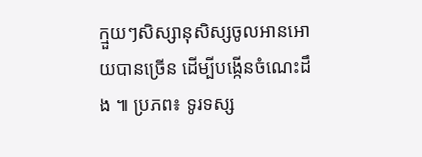ក្មួយៗសិស្សានុសិស្សចូលអានអោយបានច្រើន ដើម្បីបង្កើនចំណេះដឹង ៕ ប្រភព៖ ទូរទស្ស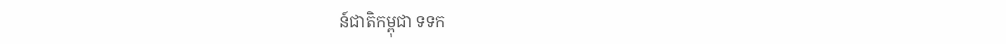ន៍ជាតិកម្ពុជា ទទក